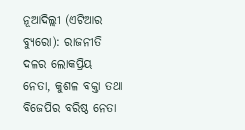ନୂଆଦିଲ୍ଲୀ (ଏଟିଆର ବ୍ୟୁରୋ): ରାଜନୀତି ଦଳର ଲୋକପ୍ରିୟ ନେତା, କୁଶଳ ବକ୍ତା ତଥା ବିଜେପିର ବରିଷ୍ଠ ନେତା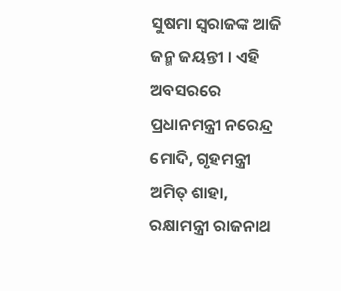ସୁଷମା ସ୍ୱରାଜଙ୍କ ଆଜି ଜନ୍ମ ଜୟନ୍ତୀ । ଏହି ଅବସରରେ ପ୍ରଧାନମନ୍ତ୍ରୀ ନରେନ୍ଦ୍ର ମୋଦି, ଗୃହମନ୍ତ୍ରୀ ଅମିତ୍ ଶାହା, ରକ୍ଷାମନ୍ତ୍ରୀ ରାଜନାଥ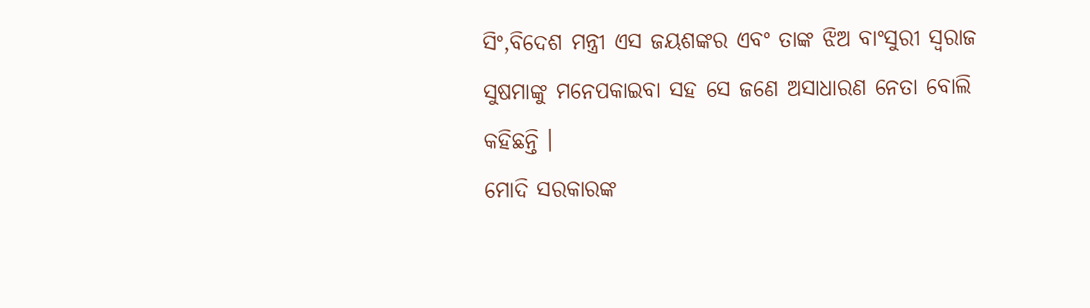ସିଂ,ବିଦେଶ ମନ୍ତ୍ରୀ ଏସ ଜୟଶଙ୍କର ଏବଂ ତାଙ୍କ ଝିଅ ବାଂସୁରୀ ସ୍ୱରାଜ ସୁଷମାଙ୍କୁ ମନେପକାଇବା ସହ ସେ ଜଣେ ଅସାଧାରଣ ନେତା ବୋଲି କହିଛନ୍ତି ।
ମୋଦି ସରକାରଙ୍କ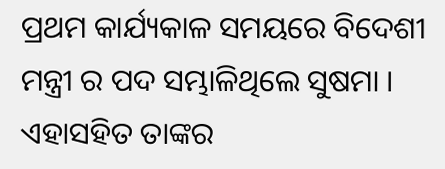ପ୍ରଥମ କାର୍ଯ୍ୟକାଳ ସମୟରେ ବିଦେଶୀ ମନ୍ତ୍ରୀ ର ପଦ ସମ୍ଭାଳିଥିଲେ ସୁଷମା । ଏହାସହିତ ତାଙ୍କର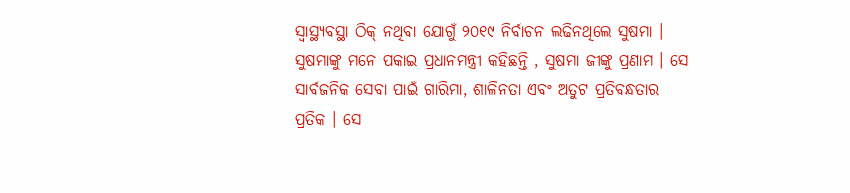ସ୍ୱାସ୍ଥ୍ୟବସ୍ଥା ଠିକ୍ ନଥିବା ଯୋଗୁଁ ୨୦୧୯ ନିର୍ବାଚନ ଲଢିନଥିଲେ ସୁଷମା ।
ସୁଷମାଙ୍କୁ ମନେ ପକାଇ ପ୍ରଧାନମନ୍ତ୍ରୀ କହିଛନ୍ତି , ସୁଷମା ଜୀଙ୍କୁ ପ୍ରଣାମ । ସେ ସାର୍ବଜନିକ ସେବା ପାଇଁ ଗାରିମା, ଶାଳିନତା ଏବଂ ଅତୁଟ ପ୍ରତିବନ୍ଧତାର ପ୍ରତିକ । ସେ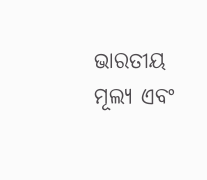ଭାରତୀୟ ମୂଲ୍ୟ ଏବଂ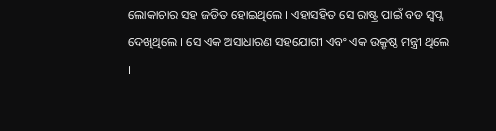ଲୋକାଚାର ସହ ଜଡିତ ହୋଇଥିଲେ । ଏହାସହିତ ସେ ରାଷ୍ଟ୍ର ପାଇଁ ବଡ ସ୍ୱପ୍ନ ଦେଖିଥିଲେ । ସେ ଏକ ଅସାଧାରଣ ସହଯୋଗୀ ଏବଂ ଏକ ଉକ୍ରୃଷ୍ଠ ମନ୍ତ୍ରୀ ଥିଲେ ।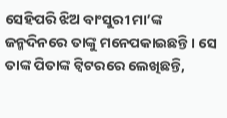ସେହିପରି ଝିଅ ବାଂସୁରୀ ମା’ଙ୍କ ଜନ୍ମଦିନରେ ତାଙ୍କୁ ମନେପକାଇଛନ୍ତି । ସେ ତାଙ୍କ ପିତାଙ୍କ ଟ୍ୱିଟରରେ ଲେଖିଛନ୍ତି,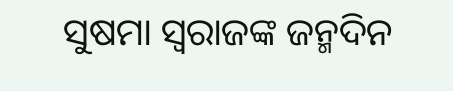ସୁଷମା ସ୍ୱରାଜଙ୍କ ଜନ୍ମଦିନ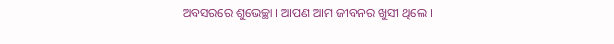ଅବସରରେ ଶୁଭେଚ୍ଛା । ଆପଣ ଆମ ଜୀବନର ଖୁସୀ ଥିଲେ ।